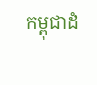កម្ពុជាដំ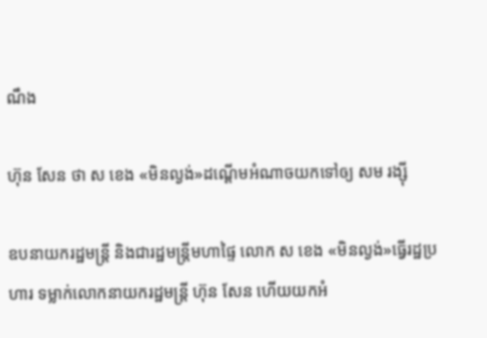ណឹង

ហ៊ុន សែន ថា ស ខេង «មិនល្ងង់»ដណ្ដើមអំណាចយកទៅឲ្យ សម រង្ស៊ី

ឧបនាយករដ្ឋមន្ត្រី និងជារដ្ឋមន្ត្រីមហាផ្ទៃ លោក ស ខេង «មិនល្ងង់»ធ្វើរដ្ឋប្រហារ ទម្លាក់លោកនាយករដ្ឋមន្ត្រី ហ៊ុន សែន ហើយយកអំ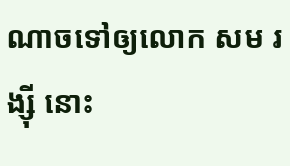ណាចទៅឲ្យលោក សម រង្ស៊ី នោះ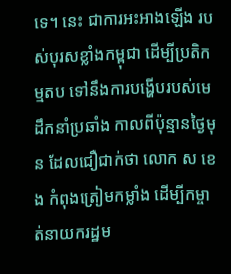ទេ។ នេះ ជាការអះអាងឡើង របស់បុរសខ្លាំងកម្ពុជា ដើម្បីប្រតិកម្មតប ទៅនឹងការបង្ហើបរបស់មេដឹកនាំប្រឆាំង កាលពីប៉ុន្មានថ្ងៃមុន ដែលជឿជាក់ថា លោក ស ខេង កំពុងត្រៀមកម្លាំង ដើម្បីកម្ចាត់នាយករដ្ឋម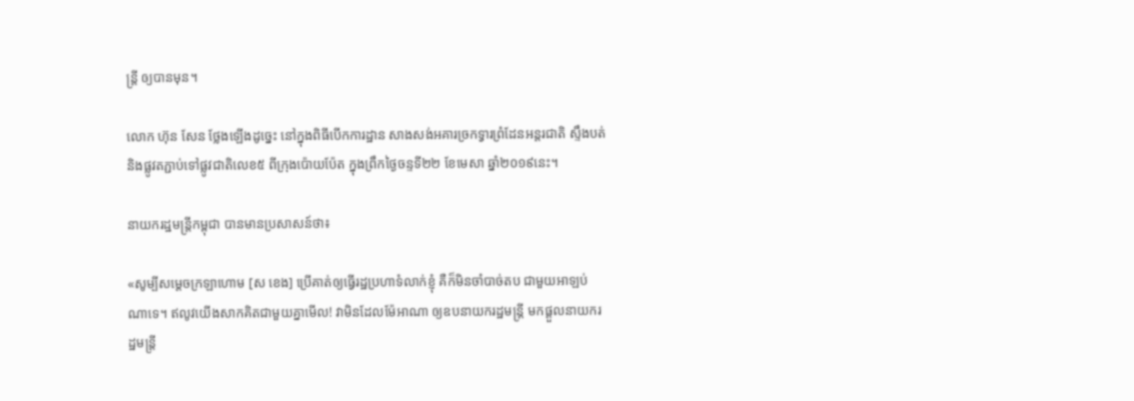ន្ត្រី ឲ្យបានមុន។

លោក ហ៊ុន សែន ថ្លែងឡើងដូច្នេះ នៅក្នុងពិធីបើកការដ្ឋាន សាងសង់អគារច្រកទ្វារព្រំដែនអន្តរជាតិ ស្ទឹងបត់ និងផ្លូវតភ្ជាប់ទៅផ្លូវជាតិលេខ៥ ពីក្រុងប៉ោយប៉ែត ក្នុងព្រឹកថ្ងៃចន្ទទី២២ ខែមេសា ឆ្នាំ២០១៩នេះ។

នាយករដ្ឋមន្ត្រីកម្ពុជា បានមានប្រសាសន៍ថា៖

«សូម្បីសម្ដេចក្រឡាហោម [ស ខេង] ប្រើគាត់ឲ្យធ្វើរដ្ឋប្រហាទំលាក់ខ្ញុំ គឺក៏មិនចាំបាច់តប ជាមួយអាឡប់ណាទេ។ ឥលូវយើងសាកគិតជាមួយគ្នាមើល! វាមិនដែលម៉ែអាណា ឲ្យឧបនាយករដ្ឋមន្ដ្រី មកផ្ដួលនាយករដ្ឋមន្ដ្រី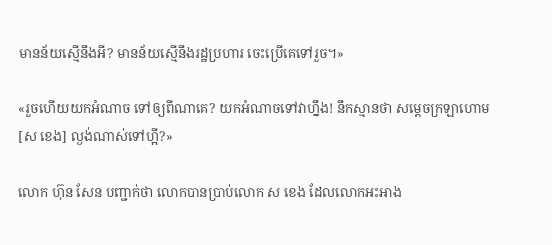មានន័យស្មើនឹងអី? មានន័យស្មើនឹងរដ្ឋប្រហារ ចេះប្រើគេទៅរួច។»

«រួចហើយយកអំណាច ទៅឲ្យពីណាគេ? យកអំណាចទៅវាហ្នឹង! នឹកស្មានថា សម្ដេចក្រឡាហោម [ស ខេង] ល្ងង់ណាស់ទៅហ្អី?»

លោក ហ៊ុន សែន បញ្ជាក់ថា លោកបានប្រាប់លោក ស ខេង ដែលលោកអះអាង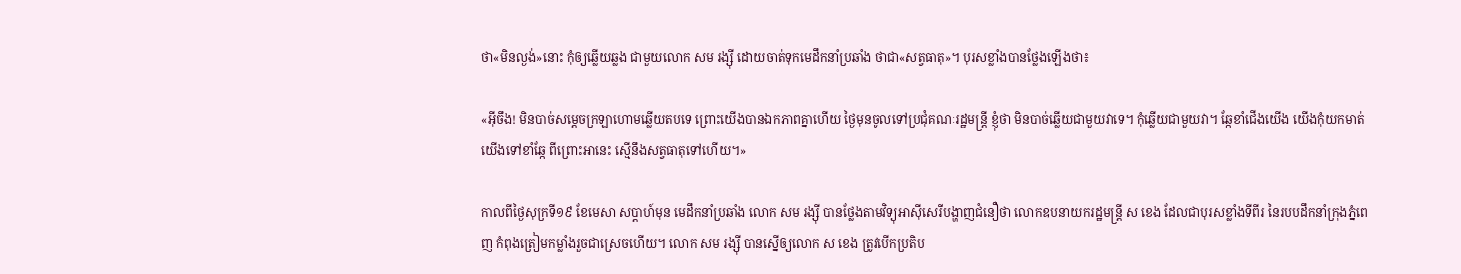ថា«មិនល្ងង់»នោះ កុំឲ្យឆ្លើយឆ្លង ជាមួយលោក សម រង្ស៊ី ដោយចាត់ទុកមេដឹកនាំប្រឆាំង ថាជា«សត្វធាតុ»។ បុរសខ្លាំងបានថ្លែងឡើងថា៖

«អ៊ីចឹង! មិនបាច់សម្តេចក្រឡាហោមឆ្លើយតបទេ ព្រោះយើងបានឯកភាពគ្នាហើយ ថ្ងៃមុនចូលទៅប្រជុំគណៈរដ្ឋមន្ត្រី ខ្ញុំថា មិនបាច់ឆ្លើយជាមួយវាទេ។ កុំឆ្លើយជាមួយវា។ ឆ្កែខាំជើងយើង យើងកុំយកមាត់យើងទៅខាំឆ្កែ ពីព្រោះអានេះ ស្មើនឹងសត្វធាតុទៅហើយ។»

កាលពីថ្ងៃសុក្រទី១៩ ខែមេសា សប្ដាហ៍មុន មេដឹកនាំប្រឆាំង លោក សម រង្ស៊ី បានថ្លែងតាមវិទ្យុអាស៊ីសេរីបង្ហាញជំនឿថា លោកឧបនាយករដ្ឋមន្ត្រី ស ខេង ដែលជាបុរសខ្លាំងទីពីរ នៃរបបដឹកនាំក្រុងភ្នំពេញ កំពុងត្រៀមកម្លាំងរួចជាស្រេចហើយ។ លោក សម រង្ស៊ី បានស្នើឲ្យលោក ស ខេង ត្រូវបើកប្រតិប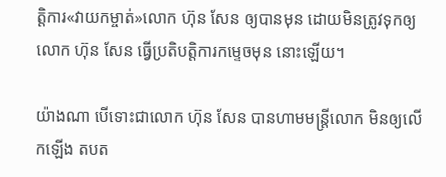ត្តិការ«វាយកម្ចាត់»លោក ហ៊ុន សែន ឲ្យបានមុន ដោយមិនត្រូវទុកឲ្យលោក ហ៊ុន សែន ធ្វើប្រតិបត្តិការកម្ទេចមុន នោះឡើយ។

យ៉ាងណា បើទោះជាលោក ហ៊ុន សែន បានហាមមន្ត្រីលោក មិនឲ្យលើកឡើង តបត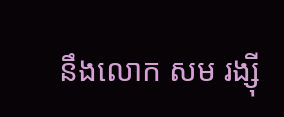នឹងលោក សម រង្ស៊ី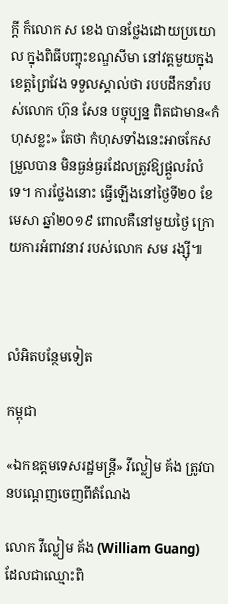ក្ដី ក៏លោក ស ខេង បានថ្លែងដោយប្រយោល ក្នុងពិធីបញ្ចុះខណ្ឌសីមា នៅវត្តមួយក្នុងខេត្តព្រៃវែង ទទួលស្គាល់ថា របបដឹកនាំរបស់លោក ហ៊ុន សែន បច្ចុប្បន្ន ពិតជាមាន«កំហុសខ្លះ» តែថា កំហុសទាំងនេះអាចកែសម្រួលបាន មិនធ្ងន់ធ្ងរដែលត្រូវឱ្យផ្តួលរំលំទេ។ ការថ្លែងនោះ ធ្វើឡើងនៅថ្ងៃទី២០ ខែមេសា ឆ្នាំ២០១៩ ពោលគឺនៅមួយថ្ងៃ ក្រោយការអំពាវនាវ របស់លោក សម រង្ស៊ី៕



លំអិតបន្ថែមទៀត

កម្ពុជា

«ឯកឧត្ដមទេសរដ្ឋមន្ត្រី» វីល្លៀម គ័ង ត្រូវបានបណ្ដេញចេញពីតំណែង

លោក វីល្លៀម គ័ង (William Guang) ដែលជាឈ្មោះពិ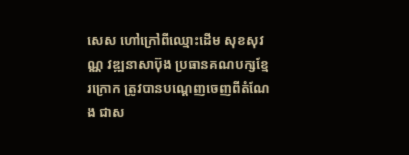សេស ហៅក្រៅពីឈ្មោះដើម សុខសុវណ្ណ វឌ្ឍនាសាប៊ុង ប្រធានគណបក្សខ្មែរក្រោក ត្រូវបានបណ្ដេញចេញពីតំណែង ជាស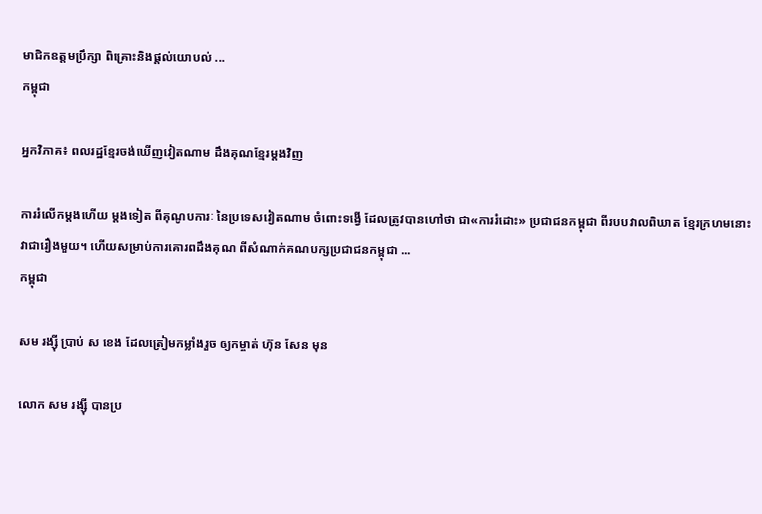មាជិកឧត្ដមប្រឹក្សា ពិគ្រោះនិងផ្ដល់យោបល់ ...
កម្ពុជា

អ្នកវិភាគ៖ ពលរដ្ឋខ្មែរចង់ឃើញវៀតណាម ដឹងគុណខ្មែរម្ដងវិញ

ការរំលើកម្ដងហើយ ម្ដងទៀត ពីគុណូបការៈ នៃប្រទេសវៀតណាម ចំពោះទង្វើ ដែលត្រូវបានហៅថា ជា«ការរំដោះ» ប្រជាជនកម្ពុជា ពីរបបវាលពិឃាត ខ្មែរក្រហមនោះ វាជារឿងមួយ។ ហើយសម្រាប់ការគោរពដឹងគុណ ពីសំណាក់គណបក្សប្រជាជនកម្ពុជា ...
កម្ពុជា

សម រង្ស៊ី ប្រាប់ ស ខេង ដែលត្រៀមកម្លាំងរួច ឲ្យកម្ចាត់ ហ៊ុន សែន មុន

លោក សម រង្ស៊ី បានប្រ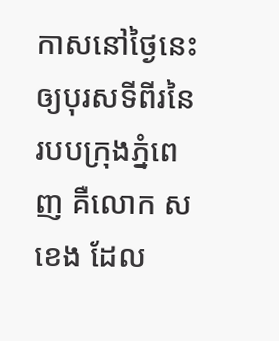កាសនៅថ្ងៃនេះ ឲ្យបុរសទីពីរនៃរបបក្រុងភ្នំពេញ គឺលោក ស ខេង ដែល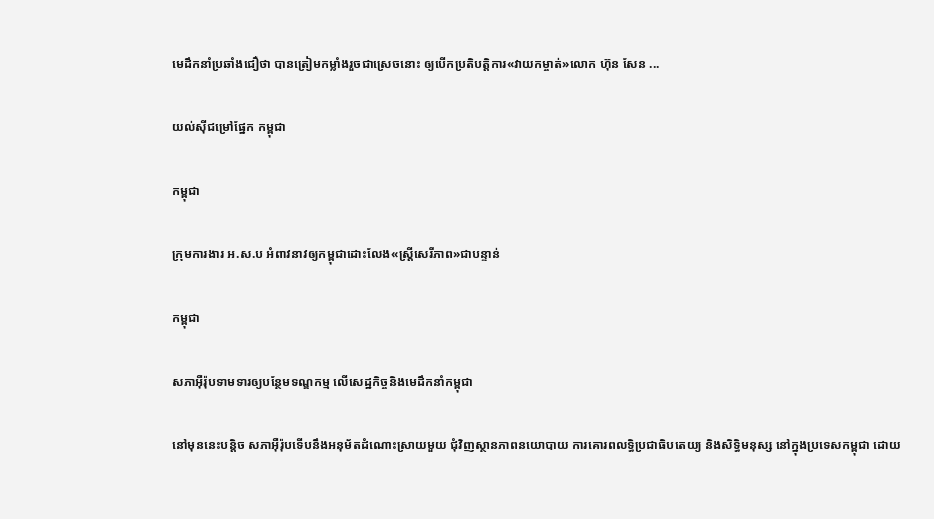មេដឹកនាំប្រឆាំងជឿថា បានត្រៀមកម្លាំងរួចជាស្រេចនោះ ឲ្យបើកប្រតិបត្តិការ«វាយកម្ចាត់»លោក ហ៊ុន សែន ...

យល់ស៊ីជម្រៅផ្នែក កម្ពុជា

កម្ពុជា

ក្រុមការងារ អ.ស.ប អំពាវនាវឲ្យកម្ពុជាដោះលែង«ស្ត្រីសេរីភាព»ជាបន្ទាន់

កម្ពុជា

សភាអ៊ឺរ៉ុបទាមទារឲ្យបន្ថែមទណ្ឌកម្ម លើសេដ្ឋកិច្ចនិងមេដឹកនាំកម្ពុជា

នៅមុននេះបន្តិច សភាអ៊ឺរ៉ុបទើបនឹងអនុម័តដំណោះស្រាយមួយ ជុំវិញស្ថានភាពនយោបាយ ការគោរពលទ្ធិប្រជាធិបតេយ្យ និងសិទ្ធិមនុស្ស នៅក្នុងប្រទេសកម្ពុជា ដោយ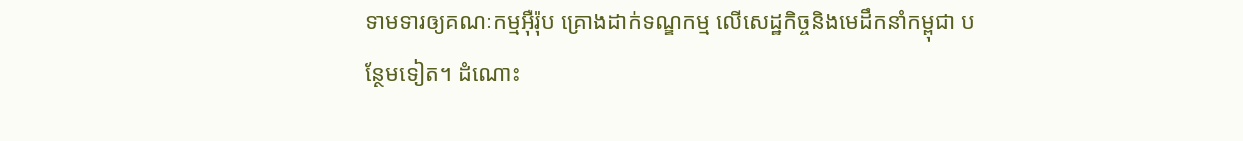ទាមទារឲ្យគណៈកម្មអ៊ឺរ៉ុប គ្រោងដាក់ទណ្ឌកម្ម លើសេដ្ឋកិច្ចនិងមេដឹកនាំកម្ពុជា បន្ថែមទៀត។ ដំណោះ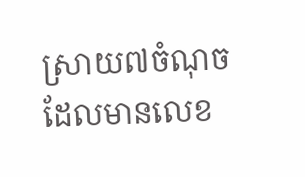ស្រាយ៧ចំណុច ដែលមានលេខ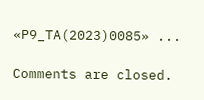«P9_TA(2023)0085» ...

Comments are closed.